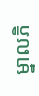ម្នាលភិ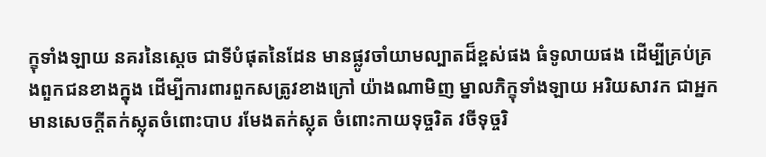ក្ខុទាំងឡាយ នគរនៃស្តេច ជាទីបំផុតនៃដែន មានផ្លូវចាំយាមល្បាតដ៏ខ្ពស់ផង ធំទូលាយផង ដើម្បីគ្រប់គ្រងពួកជនខាងក្នុង ដើម្បីការពារពួកសត្រូវខាងក្រៅ យ៉ាងណាមិញ ម្នាលភិក្ខុទាំងឡាយ អរិយសាវក ជាអ្នកមានសេចក្តីតក់ស្លុតចំពោះបាប រមែងតក់ស្លុត ចំពោះកាយទុច្ចរិត វចីទុច្ចរិ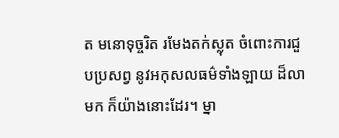ត មនោទុច្ចរិត រមែងតក់ស្លុត ចំពោះការជួបប្រសព្វ នូវអកុសលធម៌ទាំងឡាយ ដ៏លាមក ក៏យ៉ាងនោះដែរ។ ម្នា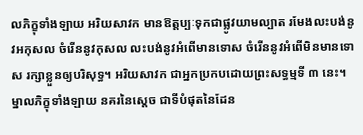លភិក្ខុទាំងឡាយ អរិយសាវក មានឱត្តប្បៈទុកជាផ្លូវយាមល្បាត រមែងលះបង់នូវអកុសល ចំរើននូវកុសល លះបង់នូវអំពើមានទោស ចំរើននូវអំពើមិនមានទោស រក្សាខ្លួនឲ្យបរិសុទ្ធ។ អរិយសាវក ជាអ្នកប្រកបដោយព្រះសទ្ធម្មទី ៣ នេះ។ ម្នាលភិក្ខុទាំងឡាយ នគរនៃស្តេច ជាទីបំផុតនៃដែន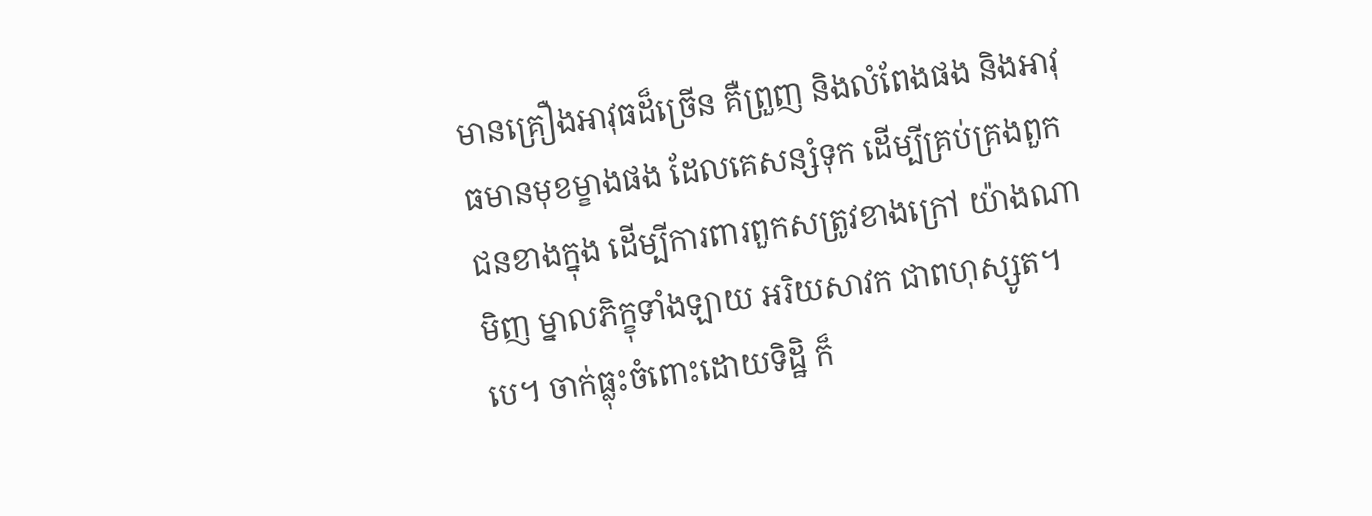មានគ្រឿងអាវុធដ៏ច្រើន គឺព្រួញ និងលំពែងផង និងអាវុធមានមុខម្ខាងផង ដែលគេសន្សំទុក ដើម្បីគ្រប់គ្រងពួកជនខាងក្នុង ដើម្បីការពារពួកសត្រូវខាងក្រៅ យ៉ាងណាមិញ ម្នាលភិក្ខុទាំងឡាយ អរិយសាវក ជាពហុស្សូត។បេ។ ចាក់ធ្លុះចំពោះដោយទិដ្ឋិ ក៏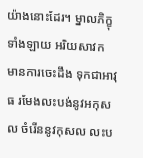យ៉ាងនោះដែរ។ ម្នាលភិក្ខុទាំងឡាយ អរិយសាវក មានការចេះដឹង ទុកជាអាវុធ រមែងលះបង់នូវអកុសល ចំរើននូវកុសល លះប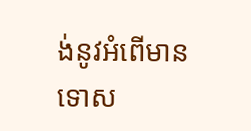ង់នូវអំពើមានទោស